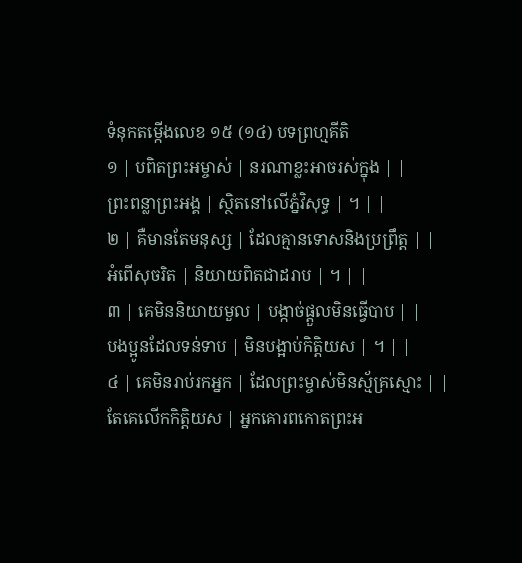ទំនុកតម្កើងលេខ ១៥ (១៤) បទព្រហ្មគីតិ
១ | បពិតព្រះអម្ចាស់ | នរណាខ្លះអាចរស់ក្នុង | |
ព្រះពន្លាព្រះអង្គ | ស្ថិតនៅលើភ្នំវិសុទ្ធ | ។ | |
២ | គឺមានតែមនុស្ស | ដែលគ្មានទោសនិងប្រព្រឹត្ត | |
អំពើសុចរិត | និយាយពិតជាដរាប | ។ | |
៣ | គេមិននិយាយមួល | បង្កាច់ផ្តួលមិនធ្វើបាប | |
បងប្អូនដែលទន់ទាប | មិនបង្អាប់កិត្តិយស | ។ | |
៤ | គេមិនរាប់រកអ្នក | ដែលព្រះម្ចាស់មិនស្ម័គ្រស្មោះ | |
តែគេលើកកិត្តិយស | អ្នកគោរពកោតព្រះអ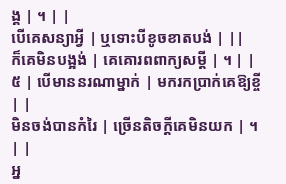ង្គ | ។ | |
បើគេសន្យាអ្វី | ឬទោះបីខូចខាតបង់ | ||
ក៏គេមិនបង្អង់ | គេគោរពពាក្យសម្តី | ។ | |
៥ | បើមាននរណាម្នាក់ | មករកប្រាក់គេឱ្យខ្ចី | |
មិនចង់បានកំរៃ | ច្រើនតិចក្តីគេមិនយក | ។ | |
អ្ន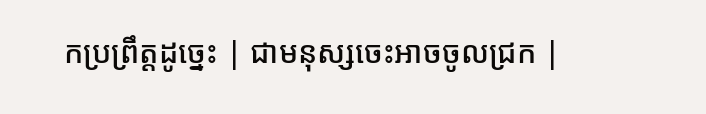កប្រព្រឹត្តដូច្នេះ | ជាមនុស្សចេះអាចចូលជ្រក |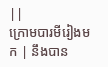||
ក្រោមបារមីរៀងមក | នឹងបាន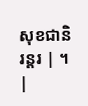សុខជានិរន្តរ | ។ |